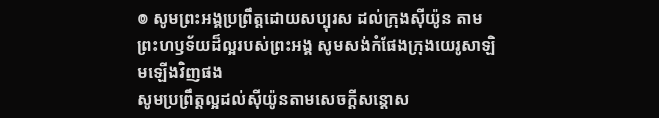៙ សូមព្រះអង្គប្រព្រឹត្តដោយសប្បុរស ដល់ក្រុងស៊ីយ៉ូន តាមព្រះហឫទ័យដ៏ល្អរបស់ព្រះអង្គ សូមសង់កំផែងក្រុងយេរូសាឡិមឡើងវិញផង
សូមប្រព្រឹត្តល្អដល់ស៊ីយ៉ូនតាមសេចក្ដីសន្ដោស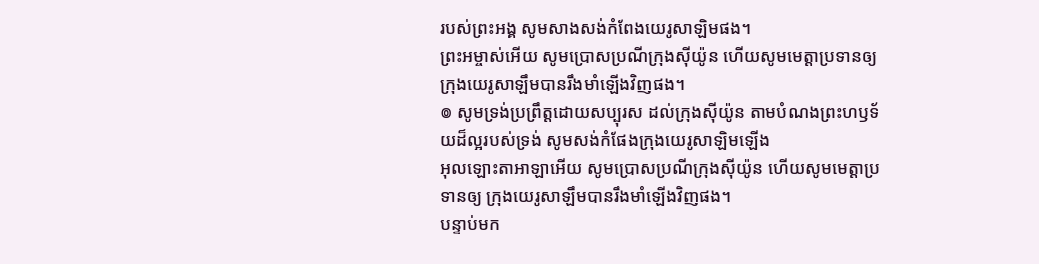របស់ព្រះអង្គ សូមសាងសង់កំពែងយេរូសាឡិមផង។
ព្រះអម្ចាស់អើយ សូមប្រោសប្រណីក្រុងស៊ីយ៉ូន ហើយសូមមេត្តាប្រទានឲ្យ ក្រុងយេរូសាឡឹមបានរឹងមាំឡើងវិញផង។
៙ សូមទ្រង់ប្រព្រឹត្តដោយសប្បុរស ដល់ក្រុងស៊ីយ៉ូន តាមបំណងព្រះហឫទ័យដ៏ល្អរបស់ទ្រង់ សូមសង់កំផែងក្រុងយេរូសាឡិមឡើង
អុលឡោះតាអាឡាអើយ សូមប្រោសប្រណីក្រុងស៊ីយ៉ូន ហើយសូមមេត្តាប្រទានឲ្យ ក្រុងយេរូសាឡឹមបានរឹងមាំឡើងវិញផង។
បន្ទាប់មក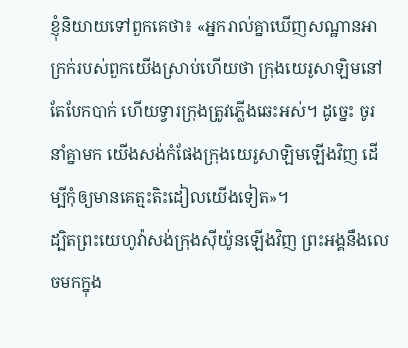ខ្ញុំនិយាយទៅពួកគេថា៖ «អ្នករាល់គ្នាឃើញសណ្ឋានអាក្រក់របស់ពួកយើងស្រាប់ហើយថា ក្រុងយេរូសាឡិមនៅតែបែកបាក់ ហើយទ្វារក្រុងត្រូវភ្លើងឆេះអស់។ ដូច្នេះ ចូរនាំគ្នាមក យើងសង់កំផែងក្រុងយេរូសាឡិមឡើងវិញ ដើម្បីកុំឲ្យមានគេត្មះតិះដៀលយើងទៀត»។
ដ្បិតព្រះយេហូវ៉ាសង់ក្រុងស៊ីយ៉ូនឡើងវិញ ព្រះអង្គនឹងលេចមកក្នុង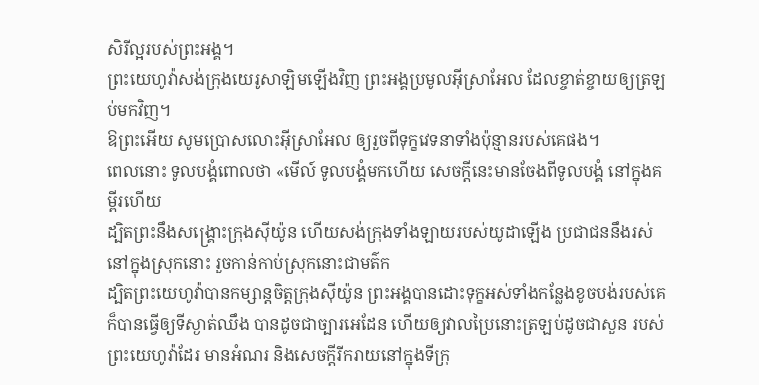សិរីល្អរបស់ព្រះអង្គ។
ព្រះយេហូវ៉ាសង់ក្រុងយេរូសាឡិមឡើងវិញ ព្រះអង្គប្រមូលអ៊ីស្រាអែល ដែលខ្ចាត់ខ្ចាយឲ្យត្រឡប់មកវិញ។
ឱព្រះអើយ សូមប្រោសលោះអ៊ីស្រាអែល ឲ្យរួចពីទុក្ខវេទនាទាំងប៉ុន្មានរបស់គេផង។
ពេលនោះ ទូលបង្គំពោលថា «មើល៍ ទូលបង្គំមកហើយ សេចក្ដីនេះមានចែងពីទូលបង្គំ នៅក្នុងគម្ពីរហើយ
ដ្បិតព្រះនឹងសង្គ្រោះក្រុងស៊ីយ៉ូន ហើយសង់ក្រុងទាំងឡាយរបស់យូដាឡើង ប្រជាជននឹងរស់នៅក្នុងស្រុកនោះ រួចកាន់កាប់ស្រុកនោះជាមត៌ក
ដ្បិតព្រះយេហូវ៉ាបានកម្សាន្តចិត្តក្រុងស៊ីយ៉ូន ព្រះអង្គបានដោះទុក្ខអស់ទាំងកន្លែងខូចបង់របស់គេ ក៏បានធ្វើឲ្យទីស្ងាត់ឈឹង បានដូចជាច្បារអេដែន ហើយឲ្យវាលប្រៃនោះត្រឡប់ដូចជាសួន របស់ព្រះយេហូវ៉ាដែរ មានអំណរ និងសេចក្ដីរីករាយនៅក្នុងទីក្រុ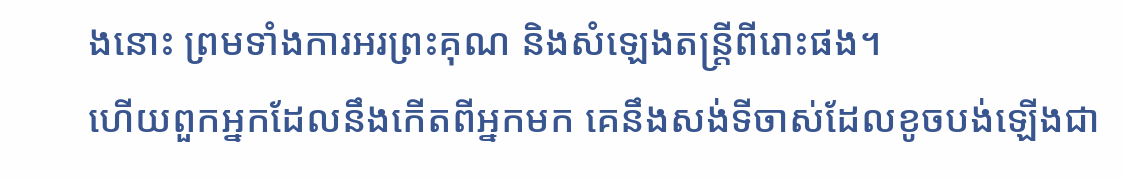ងនោះ ព្រមទាំងការអរព្រះគុណ និងសំឡេងតន្ត្រីពីរោះផង។
ហើយពួកអ្នកដែលនឹងកើតពីអ្នកមក គេនឹងសង់ទីចាស់ដែលខូចបង់ឡើងជា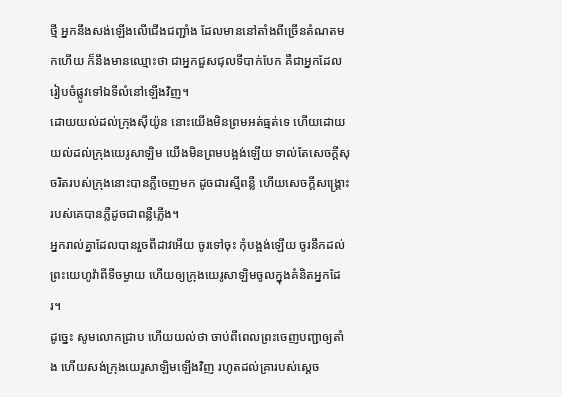ថ្មី អ្នកនឹងសង់ឡើងលើជើងជញ្ជាំង ដែលមាននៅតាំងពីច្រើនតំណតមកហើយ ក៏នឹងមានឈ្មោះថា ជាអ្នកជួសជុលទីបាក់បែក គឺជាអ្នកដែលរៀបចំផ្លូវទៅឯទីលំនៅឡើងវិញ។
ដោយយល់ដល់ក្រុងស៊ីយ៉ូន នោះយើងមិនព្រមអត់ធ្មត់ទេ ហើយដោយយល់ដល់ក្រុងយេរូសាឡិម យើងមិនព្រមបង្អង់ឡើយ ទាល់តែសេចក្ដីសុចរិតរបស់ក្រុងនោះបានភ្លឺចេញមក ដូចជារស្មីពន្លឺ ហើយសេចក្ដីសង្គ្រោះរបស់គេបានភ្លឺដូចជាពន្លឺភ្លើង។
អ្នករាល់គ្នាដែលបានរួចពីដាវអើយ ចូរទៅចុះ កុំបង្អង់ឡើយ ចូរនឹកដល់ព្រះយេហូវ៉ាពីទីចម្ងាយ ហើយឲ្យក្រុងយេរូសាឡិមចូលក្នុងគំនិតអ្នកដែរ។
ដូច្នេះ សូមលោកជ្រាប ហើយយល់ថា ចាប់ពីពេលព្រះចេញបញ្ជាឲ្យតាំង ហើយសង់ក្រុងយេរូសាឡិមឡើងវិញ រហូតដល់គ្រារបស់ស្ដេច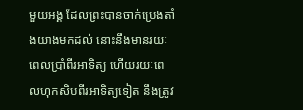មួយអង្គ ដែលព្រះបានចាក់ប្រេងតាំងយាងមកដល់ នោះនឹងមានរយៈពេលប្រាំពីរអាទិត្យ ហើយរយៈពេលហុកសិបពីរអាទិត្យទៀត នឹងត្រូវ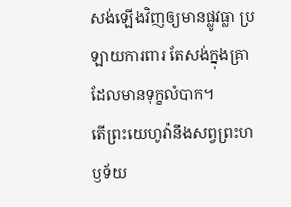សង់ឡើងវិញឲ្យមានផ្លូវធ្លា ប្រឡាយការពារ តែសង់ក្នុងគ្រាដែលមានទុក្ខលំបាក។
តើព្រះយេហូវ៉ានឹងសព្វព្រះហឫទ័យ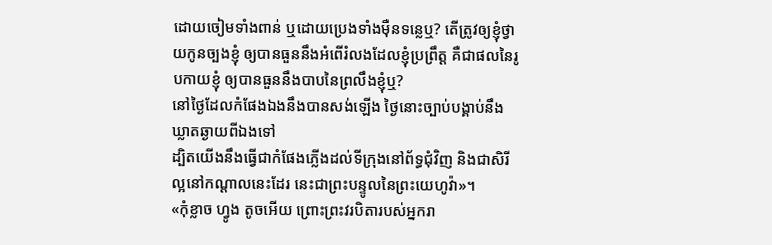ដោយចៀមទាំងពាន់ ឬដោយប្រេងទាំងម៉ឺនទន្លេឬ? តើត្រូវឲ្យខ្ញុំថ្វាយកូនច្បងខ្ញុំ ឲ្យបានធួននឹងអំពើរំលងដែលខ្ញុំប្រព្រឹត្ត គឺជាផលនៃរូបកាយខ្ញុំ ឲ្យបានធួននឹងបាបនៃព្រលឹងខ្ញុំឬ?
នៅថ្ងៃដែលកំផែងឯងនឹងបានសង់ឡើង ថ្ងៃនោះច្បាប់បង្គាប់នឹងឃ្លាតឆ្ងាយពីឯងទៅ
ដ្បិតយើងនឹងធ្វើជាកំផែងភ្លើងដល់ទីក្រុងនៅព័ទ្ធជុំវិញ និងជាសិរីល្អនៅកណ្ដាលនេះដែរ នេះជាព្រះបន្ទូលនៃព្រះយេហូវ៉ា»។
«កុំខ្លាច ហ្វូង តូចអើយ ព្រោះព្រះវរបិតារបស់អ្នករា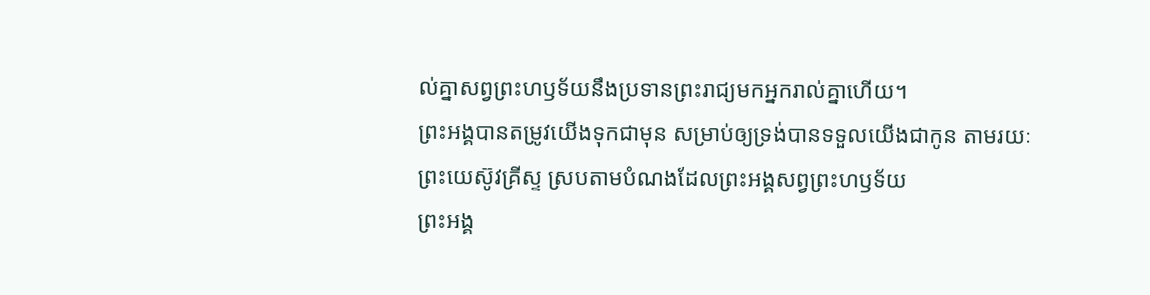ល់គ្នាសព្វព្រះហឫទ័យនឹងប្រទានព្រះរាជ្យមកអ្នករាល់គ្នាហើយ។
ព្រះអង្គបានតម្រូវយើងទុកជាមុន សម្រាប់ឲ្យទ្រង់បានទទួលយើងជាកូន តាមរយៈព្រះយេស៊ូវគ្រីស្ទ ស្របតាមបំណងដែលព្រះអង្គសព្វព្រះហឫទ័យ
ព្រះអង្គ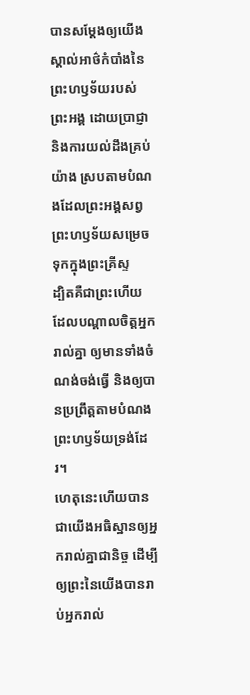បានសម្ដែងឲ្យយើងស្គាល់អាថ៌កំបាំងនៃព្រះហឫទ័យរបស់ព្រះអង្គ ដោយប្រាជ្ញា និងការយល់ដឹងគ្រប់យ៉ាង ស្របតាមបំណងដែលព្រះអង្គសព្វព្រះហឫទ័យសម្រេចទុកក្នុងព្រះគ្រីស្ទ
ដ្បិតគឺជាព្រះហើយ ដែលបណ្តាលចិត្តអ្នករាល់គ្នា ឲ្យមានទាំងចំណង់ចង់ធ្វើ និងឲ្យបានប្រព្រឹត្តតាមបំណងព្រះហឫទ័យទ្រង់ដែរ។
ហេតុនេះហើយបានជាយើងអធិស្ឋានឲ្យអ្នករាល់គ្នាជានិច្ច ដើម្បីឲ្យព្រះនៃយើងបានរាប់អ្នករាល់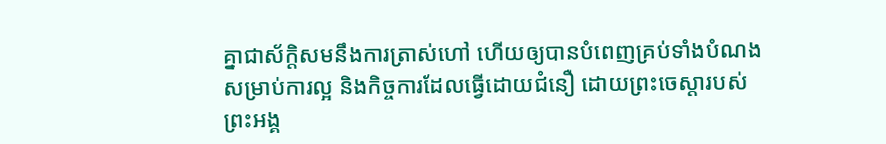គ្នាជាស័ក្ដិសមនឹងការត្រាស់ហៅ ហើយឲ្យបានបំពេញគ្រប់ទាំងបំណងសម្រាប់ការល្អ និងកិច្ចការដែលធ្វើដោយជំនឿ ដោយព្រះចេស្តារបស់ព្រះអង្គ